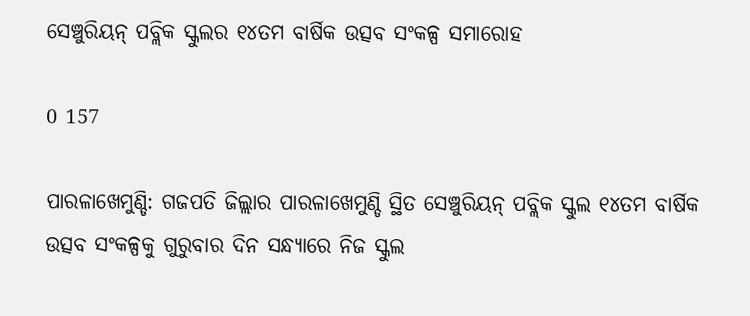ସେଞ୍ଚୁରିୟନ୍‌ ପବ୍ଲିକ ସ୍କୁଲର ୧୪ତମ ବାର୍ଷିକ ଉତ୍ସବ ସଂକଳ୍ପ ସମାରୋହ

0 157

ପାରଳାଖେମୁଣ୍ଡି: ଗଜପତି ଜିଲ୍ଲାର ପାରଳାଖେମୁଣ୍ଡି ସ୍ଥିତ ସେଞ୍ଚୁରିୟନ୍‌ ପବ୍ଲିକ ସ୍କୁଲ ୧୪ତମ ବାର୍ଷିକ ଉତ୍ସବ ସଂକଳ୍ପକୁ ଗୁରୁବାର ଦିନ ସନ୍ଧ୍ୟାରେ ନିଜ ସ୍କୁଲ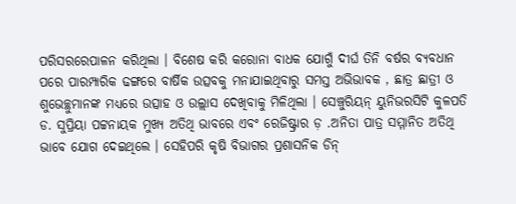ପରିସରରେପାଳନ କରିଥିଲା । ବିଶେଷ କରି କରୋନା ବାଧକ ଯୋଗୁଁ ଦୀର୍ଘ ତିନି ବର୍ଷର ବ୍ୟବଧାନ ପରେ ପାରମ୍ପାରିକ ଢଙ୍ଗରେ ବାର୍ଷିକ ଉତ୍ସବକୁ ମନାଯାଇଥିବାରୁ ସମସ୍ତ ଅଭିଭାବକ , ଛାତ୍ର ଛାତ୍ରୀ ଓ ଶୁଭେଚ୍ଛୁମାନଙ୍କ ମଧ୍ୟରେ ଉତ୍ସାହ ଓ ଉଲ୍ଲାସ ଦେଖିବାକୁ ମିଳିଥିଲା । ସେଞ୍ଚୁରିୟନ୍‌ ୟୁନିଭରସିଟି କୁଳପତି ଡ. ସୁପ୍ରିୟା ପଟ୍ଟନାୟକ ମୁଖ୍ୟ ଅତିଥି ଭାବରେ ଏବଂ ରେଜିଷ୍ଟ୍ରାର ଡ଼ .ଅନିତା ପାତ୍ର ସମ୍ମାନିତ ଅତିଥି ଭାବେ ଯୋଗ ଦେଇଥିଲେ । ସେହିପରି କୃଷି ବିଭାଗର ପ୍ରଶାସନିକ ଡିନ୍‌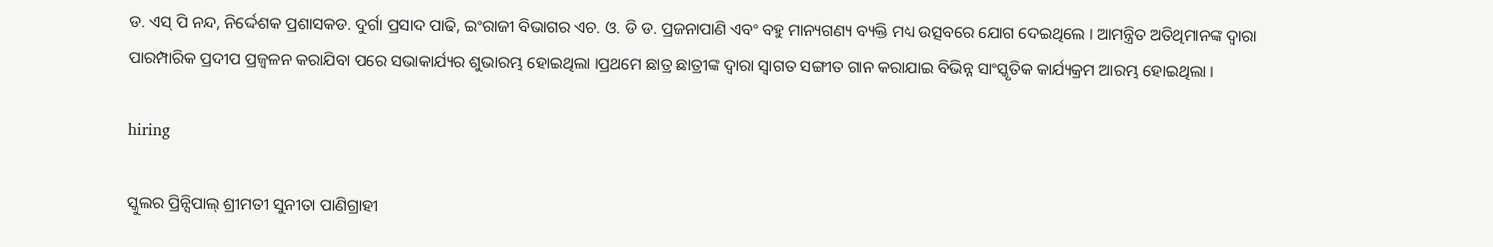ଡ. ଏସ୍‌ ପି ନନ୍ଦ, ନିର୍ଦ୍ଦେଶକ ପ୍ରଶାସକଡ. ଦୁର୍ଗା ପ୍ରସାଦ ପାଢି, ଇଂରାଜୀ ବିଭାଗର ଏଚ. ଓ. ଡି ଡ. ପ୍ରଜନାପାଣି ଏବଂ ବହୁ ମାନ୍ୟଗଣ୍ୟ ବ୍ୟକ୍ତି ମଧ୍ୟ ଉତ୍ସବରେ ଯୋଗ ଦେଇଥିଲେ । ଆମନ୍ତ୍ରିତ ଅତିଥିମାନଙ୍କ ଦ୍ୱାରା ପାରମ୍ପାରିକ ପ୍ରଦୀପ ପ୍ରଜ୍ୱଳନ କରାଯିବା ପରେ ସଭାକାର୍ଯ୍ୟର ଶୁଭାରମ୍ଭ ହୋଇଥିଲା ।ପ୍ରଥମେ ଛାତ୍ର ଛାତ୍ରୀଙ୍କ ଦ୍ୱାରା ସ୍ୱାଗତ ସଙ୍ଗୀତ ଗାନ କରାଯାଇ ବିଭିନ୍ନ ସାଂସ୍କୃତିକ କାର୍ଯ୍ୟକ୍ରମ ଆରମ୍ଭ ହୋଇଥିଲା ।

hiring

ସ୍କୁଲର ପ୍ରିନ୍ସିପାଲ୍‌ ଶ୍ରୀମତୀ ସୁନୀତା ପାଣିଗ୍ରାହୀ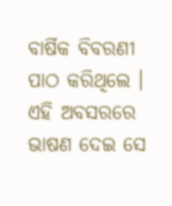ବାର୍ଷିକ ବିବରଣୀ ପାଠ କରିଥିଲେ । ଏହି ଅବସରରେ ଭାଷଣ ଦେଇ ସେ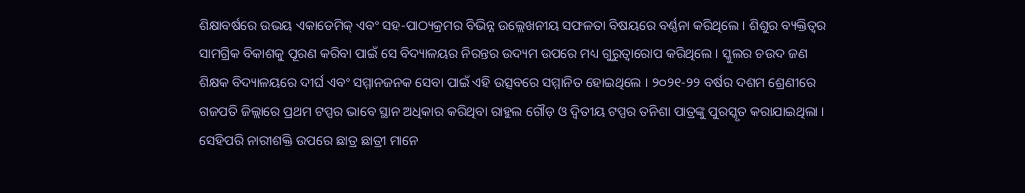ଶିକ୍ଷାବର୍ଷରେ ଉଭୟ ଏକାଡେମିକ୍‌ ଏବଂ ସହ-ପାଠ୍ୟକ୍ରମର ବିଭିନ୍ନ ଉଲ୍ଲେଖନୀୟ ସଫଳତା ବିଷୟରେ ବର୍ଣ୍ଣନା କରିଥିଲେ । ଶିଶୁର ବ୍ୟକ୍ତିତ୍ୱର ସାମଗ୍ରିକ ବିକାଶକୁ ପୂରଣ କରିବା ପାଇଁ ସେ ବିଦ୍ୟାଳୟର ନିରନ୍ତର ଉଦ୍ୟମ ଉପରେ ମଧ୍ୟ ଗୁରୁତ୍ୱାରୋପ କରିଥିଲେ । ସ୍କୁଲର ଚଉଦ ଜଣ ଶିକ୍ଷକ ବିଦ୍ୟାଳୟରେ ଦୀର୍ଘ ଏବଂ ସମ୍ମାନଜନକ ସେବା ପାଇଁ ଏହି ଉତ୍ସବରେ ସମ୍ମାନିତ ହୋଇଥିଲେ । ୨୦୨୧-୨୨ ବର୍ଷର ଦଶମ ଶ୍ରେଣୀରେ ଗଜପତି ଜିଲ୍ଲାରେ ପ୍ରଥମ ଟପ୍ପର ଭାବେ ସ୍ଥାନ ଅଧିକାର କରିଥିବା ରାହୁଲ ଗୌଡ଼ ଓ ଦ୍ୱିତୀୟ ଟପ୍ପର ତନିଶା ପାତ୍ରଙ୍କୁ ପୁରସ୍କୃତ କରାଯାଇଥିଲା । ସେହିପରି ନାରୀଶକ୍ତି ଉପରେ ଛାତ୍ର ଛାତ୍ରୀ ମାନେ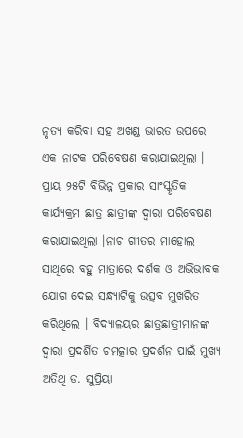ନୃତ୍ୟ କରିବା ସହ ଅଖଣ୍ଡ ଭାରତ ଉପରେ ଏକ ନାଟକ ପରିବେଷଣ କରାଯାଇଥିଲା । ପ୍ରାୟ ୨୫ଟି ବିଭିନ୍ନ ପ୍ରକାର ସାଂସ୍କୃତିକ କାର୍ଯ୍ୟକ୍ରମ ଛାତ୍ର ଛାତ୍ରୀଙ୍କ ଦ୍ୱାରା ପରିବେଷଣ କରାଯାଇଥିଲା ।ନାଚ ଗୀତର ମାହୋଲ ସାଥିରେ ବହୁ ମାତ୍ରାରେ ଦର୍ଶକ ଓ ଅଭିଭାବକ ଯୋଗ ଦେଇ ସନ୍ଧ୍ୟାଟିକୁ ଉତ୍ସବ ମୁଖରିତ କରିଥିଲେ । ବିଦ୍ୟାଳୟର ଛାତ୍ରଛାତ୍ରୀମାନଙ୍କ ଦ୍ୱାରା ପ୍ରଦର୍ଶିତ ଚମତ୍କାର ପ୍ରଦର୍ଶନ ପାଇଁ ମୁଖ୍ୟ ଅତିଥି ଡ. ସୁପ୍ରିୟା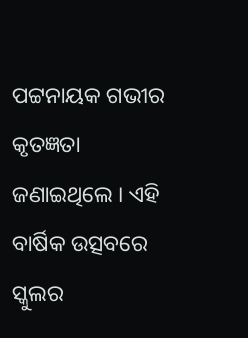ପଟ୍ଟନାୟକ ଗଭୀର କୃତଜ୍ଞତା ଜଣାଇଥିଲେ । ଏହି ବାର୍ଷିକ ଉତ୍ସବରେ ସ୍କୁଲର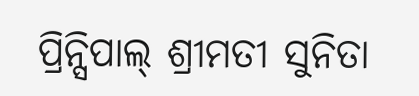ପ୍ରିନ୍ସିପାଲ୍‌ ଶ୍ରୀମତୀ ସୁନିତା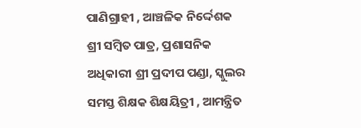ପାଣିଗ୍ରାହୀ , ଆଞ୍ଚଳିକ ନିର୍ଦ୍ଦେଶକ ଶ୍ରୀ ସମ୍ବିତ ପାତ୍ର, ପ୍ରଶାସନିକ ଅଧିକାରୀ ଶ୍ରୀ ପ୍ରଦୀପ ପଣ୍ଡା, ସ୍କୁଲର ସମସ୍ତ ଶିକ୍ଷକ ଶିକ୍ଷୟିତ୍ରୀ , ଆମନ୍ତ୍ରିତ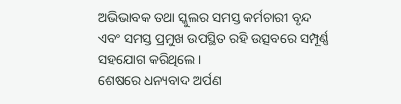ଅଭିଭାବକ ତଥା ସ୍କୁଲର ସମସ୍ତ କର୍ମଚାରୀ ବୃନ୍ଦ ଏବଂ ସମସ୍ତ ପ୍ରମୁଖ ଉପସ୍ଥିତ ରହି ଉତ୍ସବରେ ସମ୍ପୂର୍ଣ୍ଣ ସହଯୋଗ କରିଥିଲେ ।
ଶେଷରେ ଧନ୍ୟବାଦ ଅର୍ପଣ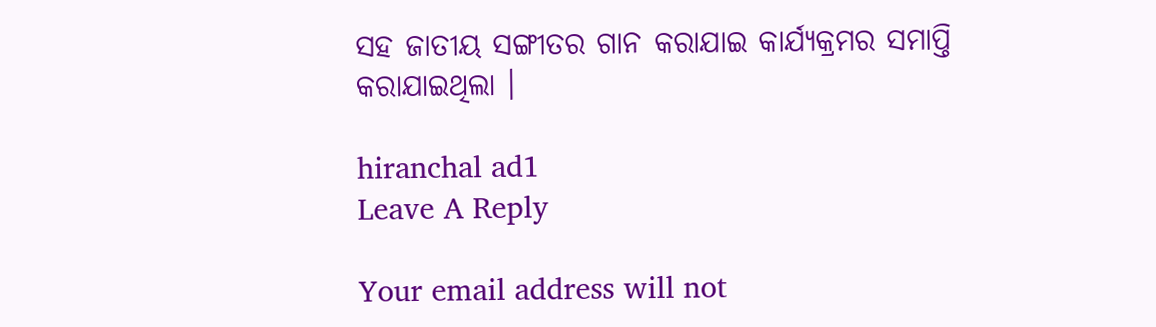ସହ ଜାତୀୟ ସଙ୍ଗୀତର ଗାନ କରାଯାଇ କାର୍ଯ୍ୟକ୍ରମର ସମାପ୍ତି କରାଯାଇଥିଲା ।

hiranchal ad1
Leave A Reply

Your email address will not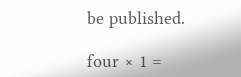be published.

four × 1 =